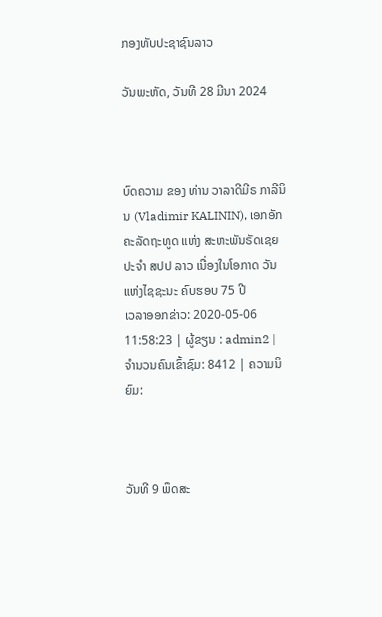ກອງທັບປະຊາຊົນລາວ

ວັນພະຫັດ, ວັນທີ 28 ມີນາ 2024



ບົດຄວາມ ຂອງ ທ່ານ ວາລາດີມີຣ ກາລີນິນ (Vladimir KALININ), ເອກອັກຄະລັດຖະທູດ ແຫ່ງ ສະຫະພັນຣັດເຊຍ ປະຈຳ ສປປ ລາວ ເນື່ອງໃນໂອກາດ ວັນແຫ່ງໄຊຊະນະ ຄົບຮອບ 75 ປີ
ເວລາອອກຂ່າວ: 2020-05-06 11:58:23 | ຜູ້ຂຽນ : admin2 | ຈຳນວນຄົນເຂົ້າຊົມ: 8412 | ຄວາມນິຍົມ:



ວັນທີ 9 ພຶດສະ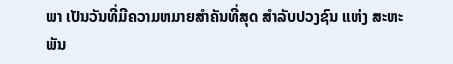ພາ ເປັນວັນທີ່ມີຄວາມຫມາຍສໍາຄັນທີ່ສຸດ ສໍາລັບປວງຊົນ ແຫ່ງ ສະຫະພັນ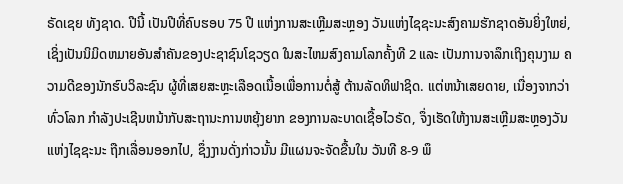ຣັດເຊຍ ທັງຊາດ. ປີນີ້ ເປັນປີທີ່ຄົບຮອບ 75 ປີ ແຫ່ງການສະເຫຼີມສະຫຼອງ ວັນແຫ່ງໄຊຊະນະສົງຄາມຮັກຊາດອັນຍິ່ງໃຫຍ່, ເຊິ່ງເປັນນິມິດຫມາຍອັນສຳຄັນຂອງປະຊາຊົນໂຊວຽດ ໃນສະໄຫມສົງຄາມໂລກຄັ້ງທີ 2 ແລະ ເປັນການຈາລຶກເຖິງຄຸນງາມ ຄວາມດີຂອງນັກຮົບວິລະຊົນ ຜູ້ທີ່ເສຍສະຫຼະເລືອດເນື້ອເພື່ອການຕໍ່ສູ້ ຕ້ານລັດທິຟາຊິດ. ແຕ່ຫນ້າເສຍດາຍ, ເນື່ອງຈາກວ່າ ທົ່ວໂລກ ກໍາລັງປະເຊີນຫນ້າກັບສະຖານະການຫຍຸ້ງຍາກ ຂອງການລະບາດເຊື້ອໄວຣັດ, ຈຶ່ງເຮັດໃຫ້ງານສະເຫຼີມສະຫຼອງວັນແຫ່ງໄຊຊະນະ ຖືກເລື່ອນອອກໄປ, ຊຶ່ງງານດັ່ງກ່າວນັ້ນ ມີແຜນຈະຈັດຂື້ນໃນ ວັນທີ 8-9 ພຶ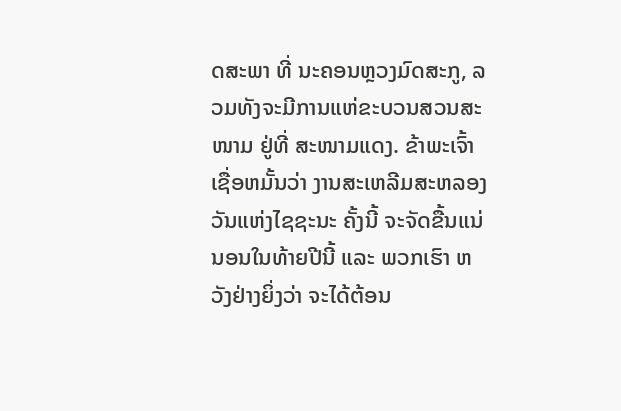ດສະພາ ທີ່ ນະຄອນຫຼວງມົດສະກູ, ລວມທັງຈະມີການແຫ່ຂະບວນສວນສະໜາມ ຢູ່ທີ່ ສະໜາມແດງ. ຂ້າພະເຈົ້າ ເຊື່ອຫມັ້ນວ່າ ງານສະເຫລີມສະຫລອງວັນແຫ່ງໄຊຊະນະ ຄັ້ງນີ້ ຈະຈັດຂື້ນແນ່ນອນໃນທ້າຍປີນີ້ ແລະ ພວກເຮົາ ຫວັງຢ່າງຍິ່ງວ່າ ຈະໄດ້ຕ້ອນ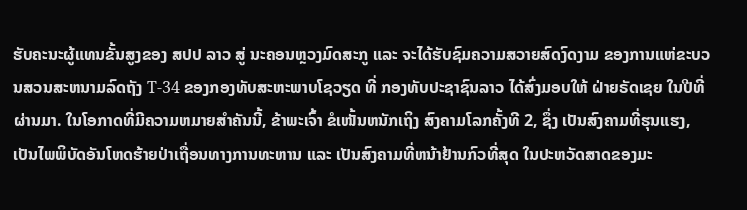ຮັບຄະນະຜູ້ແທນຂັ້ນສູງຂອງ ສປປ ລາວ ສູ່ ນະຄອນຫຼວງມົດສະກູ ແລະ ຈະໄດ້ຮັບຊົມຄວາມສວາຍສົດງົດງາມ ຂອງການແຫ່ຂະບວນສວນສະຫນາມລົດຖັງ T-34 ຂອງກອງທັບສະຫະພາບໂຊວຽດ ທີ່ ກອງທັບປະຊາຊົນລາວ ໄດ້ສົ່ງມອບໃຫ້ ຝ່າຍຣັດເຊຍ ໃນປີທີ່ຜ່ານມາ. ໃນໂອກາດທີ່ມີຄວາມຫມາຍສຳຄັນນີ້, ຂ້າພະເຈົ້າ ຂໍເໜັ້ນຫນັກເຖິງ ສົງຄາມໂລກຄັ້ງທີ 2, ຊຶ່ງ ເປັນສົງຄາມທີ່ຮຸນແຮງ, ເປັນໄພພິບັດອັນໂຫດຮ້າຍປ່າເຖື່ອນທາງການທະຫານ ແລະ ເປັນສົງຄາມທີ່ຫນ້າຢ້ານກົວທີ່ສຸດ ໃນປະຫວັດສາດຂອງມະ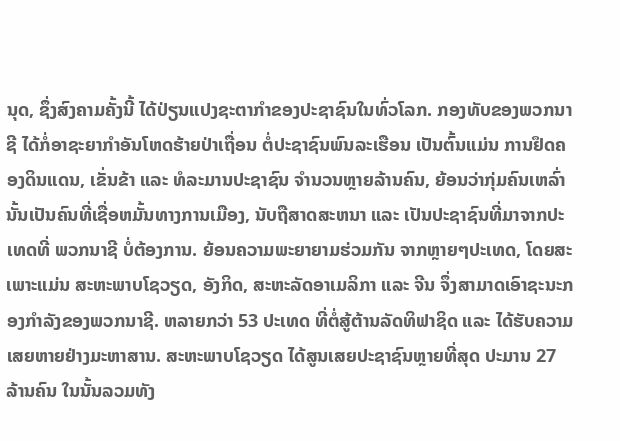ນຸດ, ຊຶ່ງສົງຄາມຄັ້ງນີ້ ໄດ້ປ່ຽນແປງຊະຕາກຳຂອງປະຊາຊົນໃນທົ່ວໂລກ. ກອງທັບຂອງພວກນາຊີ ໄດ້ກໍ່ອາຊະຍາກຳອັນໂຫດຮ້າຍປ່າເຖື່ອນ ຕໍ່ປະຊາຊົນພົນລະເຮືອນ ເປັນຕົ້ນແມ່ນ ການຢຶດຄອງດິນແດນ, ເຂັ່ນຂ້າ ແລະ ທໍລະມານປະຊາຊົນ ຈຳນວນຫຼາຍລ້ານຄົນ, ຍ້ອນວ່າກຸ່ມຄົນເຫລົ່ານັ້ນເປັນຄົນທີ່ເຊື່ອຫມັ້ນທາງການເມືອງ, ນັບຖືສາດສະຫນາ ແລະ ເປັນປະຊາຊົນທີ່ມາຈາກປະເທດທີ່ ພວກນາຊີ ບໍ່ຕ້ອງການ. ຍ້ອນຄວາມພະຍາຍາມຮ່ວມກັນ ຈາກຫຼາຍໆປະເທດ, ໂດຍສະເພາະແມ່ນ ສະຫະພາບໂຊວຽດ, ອັງກິດ, ສະຫະລັດອາເມລິກາ ແລະ ຈີນ ຈຶ່ງສາມາດເອົາຊະນະກອງກຳລັງຂອງພວກນາຊີ. ຫລາຍກວ່າ 53 ປະເທດ ທີ່ຕໍ່ສູ້ຕ້ານລັດທິຟາຊິດ ແລະ ໄດ້ຮັບຄວາມເສຍຫາຍຢ່າງມະຫາສານ. ສະຫະພາບໂຊວຽດ ໄດ້ສູນເສຍປະຊາຊົນຫຼາຍທີ່ສຸດ ປະມານ 27 ລ້ານຄົນ ໃນນັ້ນລວມທັງ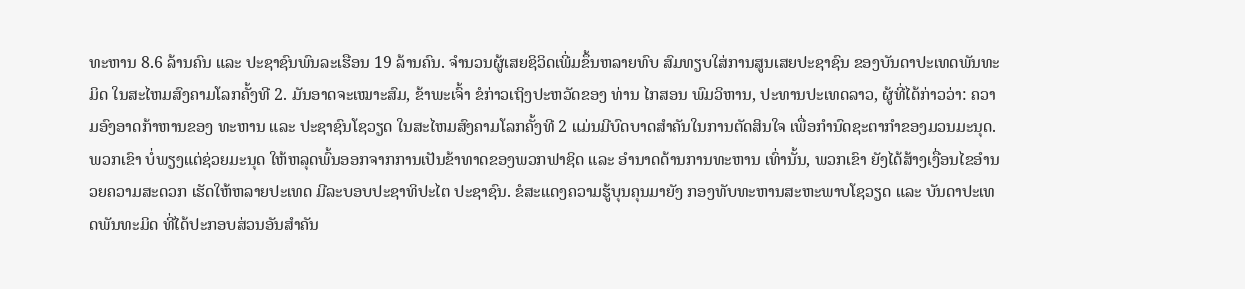ທະຫານ 8.6 ລ້ານຄົນ ແລະ ປະຊາຊົນພົນລະເຮືອນ 19 ລ້ານຄົນ. ຈໍານວນຜູ້ເສຍຊິວິດເພີ່ມຂຶ້ນຫລາຍທົບ ສົມທຽບໃສ່ການສູນເສຍປະຊາຊົນ ຂອງບັນດາປະເທດພັນທະມິດ ໃນສະໄຫມສົງຄາມໂລກຄັ້ງທີ 2. ມັນອາດຈະເໝາະສົມ, ຂ້າພະເຈົ້າ ຂໍກ່າວເຖິງປະຫວັດຂອງ ທ່ານ ໄກສອນ ພົມວິຫານ, ປະທານປະເທດລາວ, ຜູ້ທີ່ໄດ້ກ່າວວ່າ: ຄວາມອົງອາດກ້າຫານຂອງ ທະຫານ ແລະ ປະຊາຊົນໂຊວຽດ ໃນສະໄຫມສົງຄາມໂລກຄັ້ງທີ 2 ແມ່ນມີບົດບາດສໍາຄັນໃນການຕັດສິນໃຈ ເພື່ອກຳນົດຊະຕາກຳຂອງມວນມະນຸດ. ພວກເຂົາ ບໍ່ພຽງແຕ່ຊ່ວຍມະນຸດ ໃຫ້ຫລຸດພົ້ນອອກຈາກການເປັນຂ້າທາດຂອງພວກຟາຊິດ ແລະ ອຳນາດດ້ານການທະຫານ ເທົ່ານັ້ນ, ພວກເຂົາ ຍັງໄດ້ສ້າງເງື່ອນໄຂອຳນວຍຄວາມສະດວກ ເຮັດໃຫ້ຫລາຍປະເທດ ມີລະບອບປະຊາທິປະໄຕ ປະຊາຊົນ. ຂໍສະແດງຄວາມຮູ້ບຸນຄຸນມາຍັງ ກອງທັບທະຫານສະຫະພາບໂຊວຽດ ແລະ ບັນດາປະເທດພັນທະມິດ ທີ່ໄດ້ປະກອບສ່ວນອັນສຳຄັນ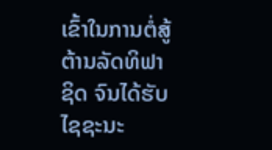ເຂົ້າໃນການຕໍ່ສູ້ຕ້ານລັດທິຟາຊິດ ຈົນໄດ້ຮັບໄຊຊະນະ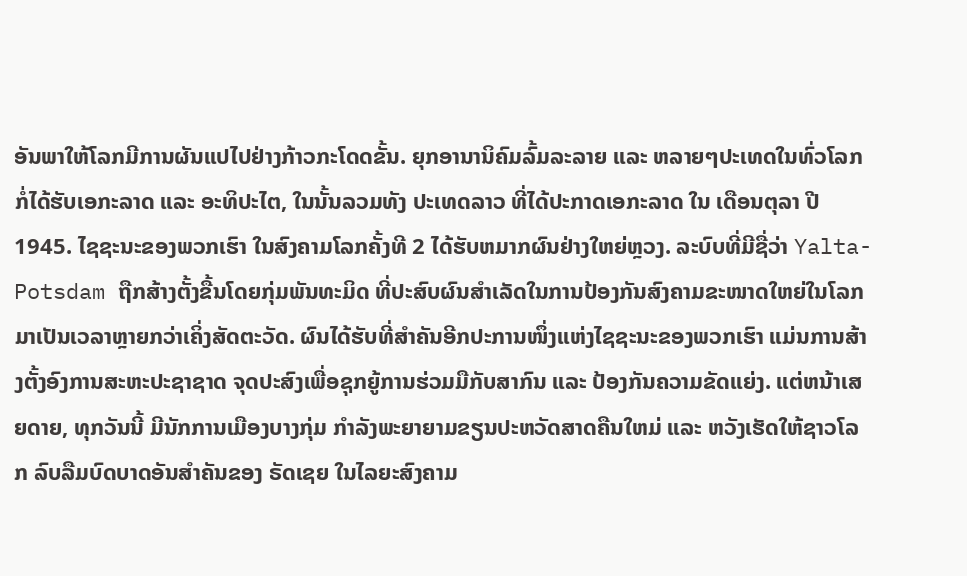ອັນພາໃຫ້ໂລກມີການຜັນແປໄປຢ່າງກ້າວກະໂດດຂັ້ນ. ຍຸກອານານິຄົມລົ້ມລະລາຍ ແລະ ຫລາຍໆປະເທດໃນທົ່ວໂລກ ກໍ່ໄດ້ຮັບເອກະລາດ ແລະ ອະທິປະໄຕ, ໃນນັ້ນລວມທັງ ປະເທດລາວ ທີ່ໄດ້ປະກາດເອກະລາດ ໃນ ເດືອນຕຸລາ ປີ 1945. ໄຊຊະນະຂອງພວກເຮົາ ໃນສົງຄາມໂລກຄັ້ງທີ 2 ໄດ້ຮັບຫມາກຜົນຢ່າງໃຫຍ່ຫຼວງ. ລະບົບທີ່ມີຊື່ວ່າ Yalta-Potsdam ຖືກສ້າງຕັ້ງຂື້ນໂດຍກຸ່ມພັນທະມິດ ທີ່ປະສົບຜົນສຳເລັດໃນການປ້ອງກັນສົງຄາມຂະໜາດໃຫຍ່ໃນໂລກ ມາເປັນເວລາຫຼາຍກວ່າເຄິ່ງສັດຕະວັດ. ຜົນໄດ້ຮັບທີ່ສຳຄັນອີກປະການໜຶ່ງແຫ່ງໄຊຊະນະຂອງພວກເຮົາ ແມ່ນການສ້າງຕັ້ງອົງການສະຫະປະຊາຊາດ ຈຸດປະສົງເພື່ອຊຸກຍູ້ການຮ່ວມມືກັບສາກົນ ແລະ ປ້ອງກັນຄວາມຂັດແຍ່ງ. ແຕ່ຫນ້າເສຍດາຍ, ທຸກວັນນີ້ ມີນັກການເມືອງບາງກຸ່ມ ກຳລັງພະຍາຍາມຂຽນປະຫວັດສາດຄືນໃຫມ່ ແລະ ຫວັງເຮັດໃຫ້ຊາວໂລກ ລົບລືມບົດບາດອັນສຳຄັນຂອງ ຣັດເຊຍ ໃນໄລຍະສົງຄາມ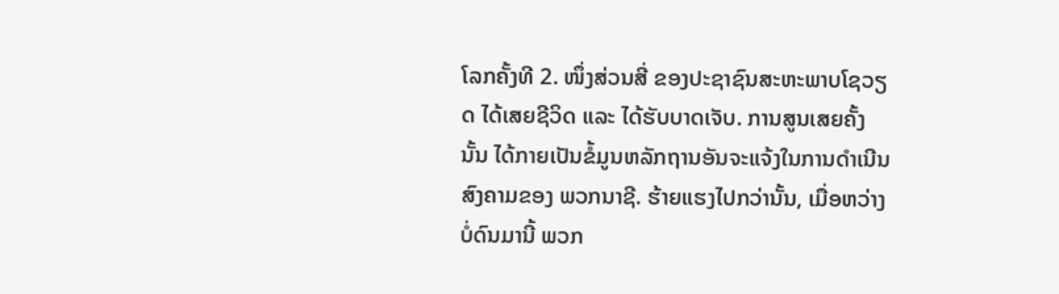ໂລກຄັ້ງທີ 2. ໜຶ່ງສ່ວນສີ່ ຂອງປະຊາຊົນສະຫະພາບໂຊວຽດ ໄດ້ເສຍຊີວິດ ແລະ ໄດ້ຮັບບາດເຈັບ. ການສູນເສຍຄັ້ງນັ້ນ ໄດ້ກາຍເປັນຂໍ້ມູນຫລັກຖານອັນຈະແຈ້ງໃນການດຳເນີນສົງຄາມຂອງ ພວກນາຊີ. ຮ້າຍແຮງໄປກວ່ານັ້ນ, ເມື່ອຫວ່າງບໍ່ດົນມານີ້ ພວກ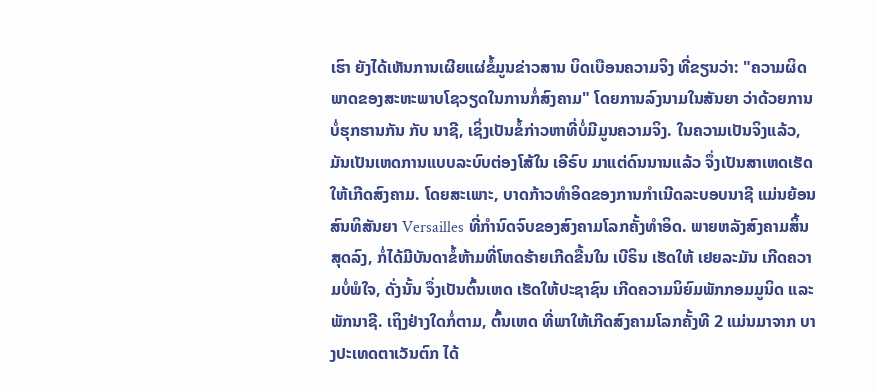ເຮົາ ຍັງໄດ້ເຫັນການເຜີຍແຜ່ຂໍ້ມູນຂ່າວສານ ບິດເບືອນຄວາມຈິງ ທີ່ຂຽນວ່າ: "ຄວາມຜິດພາດຂອງສະຫະພາບໂຊວຽດໃນການກໍ່ສົງຄາມ" ໂດຍການລົງນາມໃນສັນຍາ ວ່າດ້ວຍການບໍ່ຮຸກຮານກັນ ກັບ ນາຊີ, ເຊິ່ງເປັນຂໍ້ກ່າວຫາທີ່ບໍ່ມີມູນຄວາມຈິງ. ໃນຄວາມເປັນຈິງແລ້ວ, ມັນເປັນເຫດການແບບລະບົບຕ່ອງໂສ້ໃນ ເອີຣົບ ມາແຕ່ດົນນານແລ້ວ ຈຶ່ງເປັນສາເຫດເຮັດໃຫ້ເກີດສົງຄາມ. ໂດຍສະເພາະ, ບາດກ້າວທຳອິດຂອງການກຳເນີດລະບອບນາຊີ ແມ່ນຍ້ອນສົນທິສັນຍາ Versailles ທີ່ກຳນົດຈົບຂອງສົງຄາມໂລກຄັ້ງທຳອິດ. ພາຍຫລັງສົງຄາມສິ້ນສຸດລົງ, ກໍ່ໄດ້ມີບັນດາຂໍ້ຫ້າມທີ່ໂຫດຮ້າຍເກີດຂື້ນໃນ ເບີຣິນ ເຮັດໃຫ້ ເຢຍລະມັນ ເກີດຄວາມບໍ່ພໍໃຈ, ດັ່ງນັ້ນ ຈຶ່ງເປັນຕົ້ນເຫດ ເຮັດໃຫ້ປະຊາຊົນ ເກີດຄວາມນິຍົມພັກກອມມູນິດ ແລະ ພັກນາຊີ. ເຖິງຢ່າງໃດກໍ່ຕາມ, ຕົ້ນເຫດ ທີ່ພາໃຫ້ເກີດສົງຄາມໂລກຄັ້ງທີ 2 ແມ່ນມາຈາກ ບາງປະເທດຕາເວັນຕົກ ໄດ້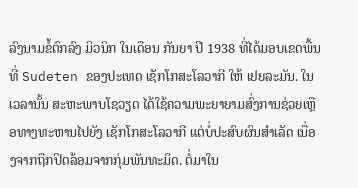ລົງນາມຂໍ້ຕົກລົງ ມິວນິກ ໃນເດືອນ ກັນຍາ ປີ 1938 ທີ່ໄດ້ມອບເຂດພື້ນທີ່ Sudeten ຂອງປະເທດ ເຊັກໂກສະໂລວາກີ ໃຫ້ ເຢຍລະມັນ. ໃນເວລານັ້ນ ສະຫະພາບໂຊວຽດ ໄດ້ໃຊ້ຄວາມພະຍາຍາມສົ່ງການຊ່ວຍເຫຼືອທາງທະຫານໄປຍັງ ເຊັກໂກສະໂລວາກີ ແຕ່ບໍ່ປະສົບຜົນສຳເລັດ ເນື່ອງຈາກຖືກປິດລ້ອມຈາກກຸ່ມພັນທະມິດ. ຕໍ່ມາໃນ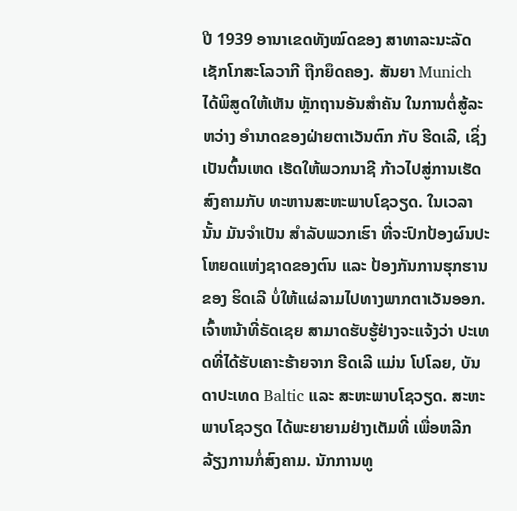ປີ 1939 ອານາເຂດທັງໝົດຂອງ ສາທາລະນະລັດ ເຊັກໂກສະໂລວາກີ ຖືກຍຶດຄອງ. ສັນຍາ Munich ໄດ້ພິສູດໃຫ້ເຫັນ ຫຼັກຖານອັນສຳຄັນ ໃນການຕໍ່ສູ້ລະຫວ່າງ ອຳນາດຂອງຝ່າຍຕາເວັນຕົກ ກັບ ຮີດເລີ, ເຊິ່ງເປັນຕົ້ນເຫດ ເຮັດໃຫ້ພວກນາຊີ ກ້າວໄປສູ່ການເຮັດສົງຄາມກັບ ທະຫານສະຫະພາບໂຊວຽດ. ໃນເວລານັ້ນ ມັນຈຳເປັນ ສຳລັບພວກເຮົາ ທີ່ຈະປົກປ້ອງຜົນປະໂຫຍດແຫ່ງຊາດຂອງຕົນ ແລະ ປ້ອງກັນການຮຸກຮານຂອງ ຮິດເລີ ບໍ່ໃຫ້ແຜ່ລາມໄປທາງພາກຕາເວັນອອກ. ເຈົ້າຫນ້າທີ່ຣັດເຊຍ ສາມາດຮັບຮູ້ຢ່າງຈະແຈ້ງວ່າ ປະເທດທີ່ໄດ້ຮັບເຄາະຮ້າຍຈາກ ຮີດເລີ ແມ່ນ ໂປໂລຍ, ບັນດາປະເທດ Baltic ແລະ ສະຫະພາບໂຊວຽດ. ສະຫະພາບໂຊວຽດ ໄດ້ພະຍາຍາມຢ່າງເຕັມທີ່ ເພື່ອຫລີກລ້ຽງການກໍ່ສົງຄາມ. ນັກການທູ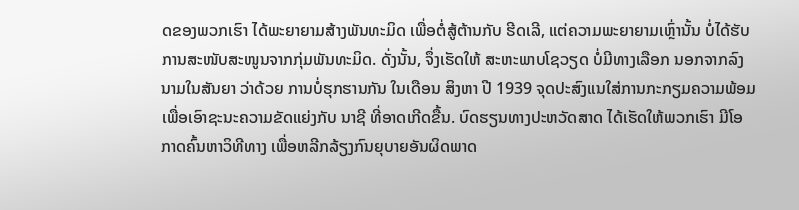ດຂອງພວກເຮົາ ໄດ້ພະຍາຍາມສ້າງພັນທະມິດ ເພື່ອຕໍ່ສູ້ຕ້ານກັບ ຮີດເລີ, ແຕ່ຄວາມພະຍາຍາມເຫຼົ່ານັ້ນ ບໍ່ໄດ້ຮັບການສະໜັບສະໜູນຈາກກຸ່ມພັນທະມິດ. ດັ່ງນັ້ນ, ຈຶ່ງເຮັດໃຫ້ ສະຫະພາບໂຊວຽດ ບໍ່ມີທາງເລືອກ ນອກຈາກລົງນາມໃນສັນຍາ ວ່າດ້ວຍ ການບໍ່ຮຸກຮານກັນ ໃນເດືອນ ສິງຫາ ປີ 1939 ຈຸດປະສົງແນໃສ່ການກະກຽມຄວາມພ້ອມ ເພື່ອເອົາຊະນະຄວາມຂັດແຍ່ງກັບ ນາຊີ ທີ່ອາດເກີດຂື້ນ. ບົດຮຽນທາງປະຫວັດສາດ ໄດ້ເຮັດໃຫ້ພວກເຮົາ ມີໂອກາດຄົ້ນຫາວິທີທາງ ເພື່ອຫລີກລ້ຽງກົນຍຸບາຍອັນຜິດພາດ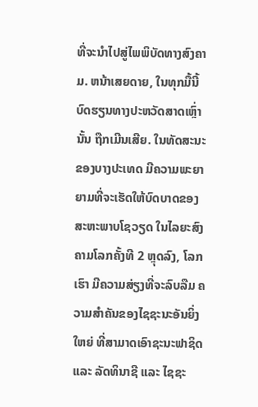ທີ່ຈະນຳໄປສູ່ໄພພິບັດທາງສົງຄາມ. ຫນ້າເສຍດາຍ, ໃນທຸກມື້ນີ້ ບົດຮຽນທາງປະຫວັດສາດເຫຼົ່ານັ້ນ ຖືກເມີນເສີຍ. ໃນທັດສະນະຂອງບາງປະເທດ ມີຄວາມພະຍາຍາມທີ່ຈະເຮັດໃຫ້ບົດບາດຂອງ ສະຫະພາບໂຊວຽດ ໃນໄລຍະສົງຄາມໂລກຄັ້ງທີ 2 ຫຼຸດລົງ, ໂລກເຮົາ ມີຄວາມສ່ຽງທີ່ຈະລົບລືມ ຄວາມສຳຄັນຂອງໄຊຊະນະອັນຍິ່ງໃຫຍ່ ທີ່ສາມາດເອົາຊະນະຟາຊິດ ແລະ ລັດທິນາຊີ ແລະ ໄຊຊະ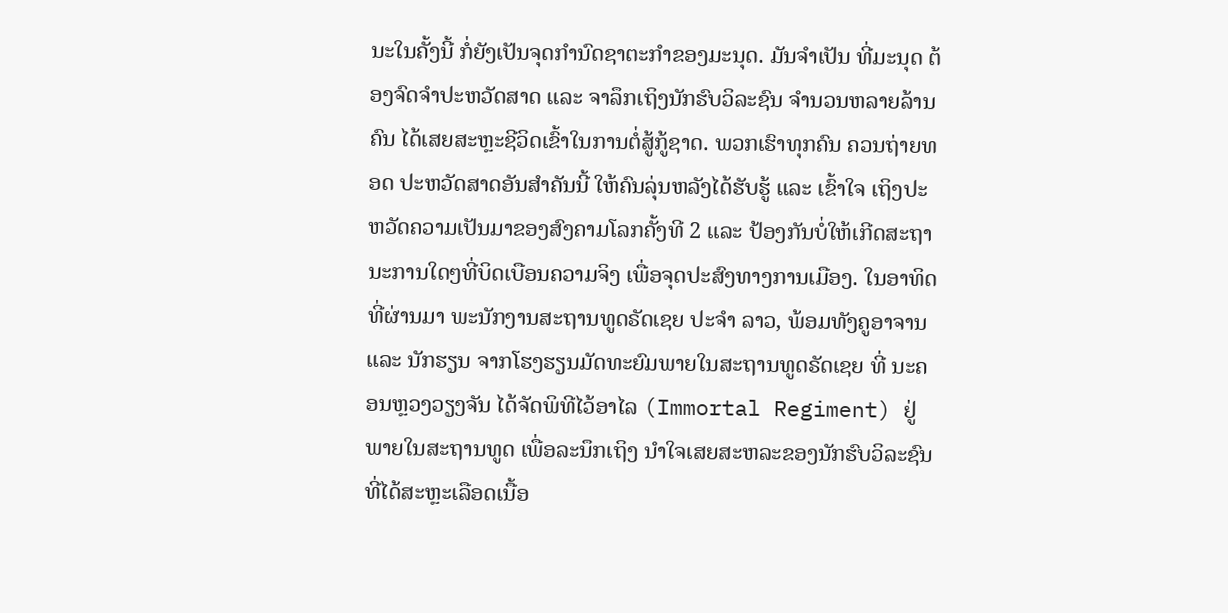ນະໃນຄັ້ງນີ້ ກໍ່ຍັງເປັນຈຸດກຳນົດຊາຕະກຳຂອງມະນຸດ. ມັນຈຳເປັນ ທີ່ມະນຸດ ຕ້ອງຈົດຈຳປະຫວັດສາດ ແລະ ຈາລຶກເຖິງນັກຮົບວິລະຊົນ ຈຳນວນຫລາຍລ້ານຄົນ ໄດ້ເສຍສະຫຼະຊີວິດເຂົ້າໃນການຕໍ່ສູ້ກູ້ຊາດ. ພວກເຮົາທຸກຄົນ ຄວນຖ່າຍທອດ ປະຫວັດສາດອັນສຳຄັນນີ້ ໃຫ້ຄົນລຸ່ນຫລັງໄດ້ຮັບຮູ້ ແລະ ເຂົ້າໃຈ ເຖິງປະຫວັດຄວາມເປັນມາຂອງສົງຄາມໂລກຄັ້ງທີ 2 ແລະ ປ້ອງກັນບໍ່ໃຫ້ເກີດສະຖານະການໃດໆທີ່ບິດເບືອນຄວາມຈິງ ເພື່ອຈຸດປະສົງທາງການເມືອງ. ໃນອາທິດທີ່ຜ່ານມາ ພະນັກງານສະຖານທູດຣັດເຊຍ ປະຈຳ ລາວ, ພ້ອມທັງຄູອາຈານ ແລະ ນັກຮຽນ ຈາກໂຮງຮຽນມັດທະຍົມພາຍໃນສະຖານທູດຣັດເຊຍ ທີ່ ນະຄອນຫຼວງວຽງຈັນ ໄດ້ຈັດພິທີໄວ້ອາໄລ (Immortal Regiment) ຢູ່ພາຍໃນສະຖານທູດ ເພື່ອລະນຶກເຖິງ ນຳໃຈເສຍສະຫລະຂອງນັກຮົບວິລະຊົນ ທີ່ໄດ້ສະຫຼະເລືອດເນື້ອ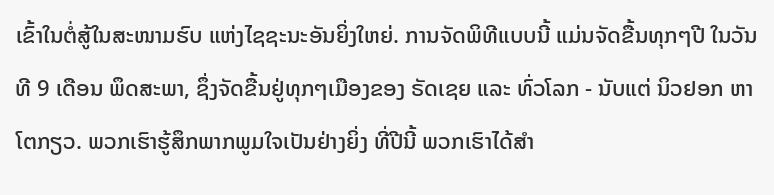ເຂົ້າໃນຕໍ່ສູ້ໃນສະໜາມຮົບ ແຫ່ງໄຊຊະນະອັນຍິ່ງໃຫຍ່. ການຈັດພິທີແບບນີ້ ແມ່ນຈັດຂື້ນທຸກໆປີ ໃນວັນທີ 9 ເດືອນ ພຶດສະພາ, ຊຶ່ງຈັດຂື້ນຢູ່ທຸກໆເມືອງຂອງ ຣັດເຊຍ ແລະ ທົ່ວໂລກ - ນັບແຕ່ ນິວຢອກ ຫາ ໂຕກຽວ. ພວກເຮົາຮູ້ສຶກພາກພູມໃຈເປັນຢ່າງຍິ່ງ ທີ່ປີນີ້ ພວກເຮົາໄດ້ສຳ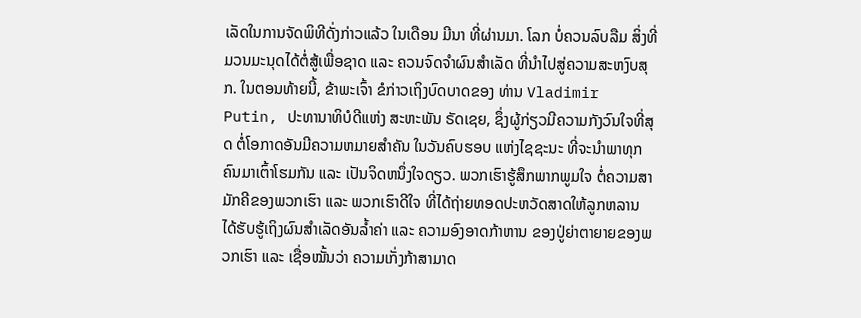ເລັດໃນການຈັດພິທີດັ່ງກ່າວແລ້ວ ໃນເດືອນ ມີນາ ທີ່ຜ່ານມາ. ໂລກ ບໍ່ຄວນລົບລືມ ສິ່ງທີ່ມວນມະນຸດໄດ້ຕໍ່ສູ້ເພື່ອຊາດ ແລະ ຄວນຈົດຈຳຜົນສຳເລັດ ທີ່ນຳໄປສູ່ຄວາມສະຫງົບສຸກ. ໃນຕອນທ້າຍນີ້, ຂ້າພະເຈົ້າ ຂໍກ່າວເຖິງບົດບາດຂອງ ທ່ານ Vladimir Putin, ປະທານາທິບໍດີແຫ່ງ ສະຫະພັນ ຣັດເຊຍ, ຊຶ່ງຜູ້ກ່ຽວມີຄວາມກັງວົນໃຈທີ່ສຸດ ຕໍ່ໂອກາດອັນມີຄວາມຫມາຍສຳຄັນ ໃນວັນຄົບຮອບ ແຫ່ງໄຊຊະນະ ທີ່ຈະນຳພາທຸກຄົນມາເຕົ້າໂຮມກັນ ແລະ ເປັນຈິດຫນຶ່ງໃຈດຽວ. ພວກເຮົາຮູ້ສຶກພາກພູມໃຈ ຕໍ່ຄວາມສາມັກຄີຂອງພວກເຮົາ ແລະ ພວກເຮົາດີໃຈ ທີ່ໄດ້ຖ່າຍທອດປະຫວັດສາດໃຫ້ລູກຫລານ ໄດ້ຮັບຮູ້ເຖິງຜົນສຳເລັດອັນລໍ້າຄ່າ ແລະ ຄວາມອົງອາດກ້າຫານ ຂອງປູ່ຍ່າຕາຍາຍຂອງພວກເຮົາ ແລະ ເຊື່ອໝັ້ນວ່າ ຄວາມເກັ່ງກ້າສາມາດ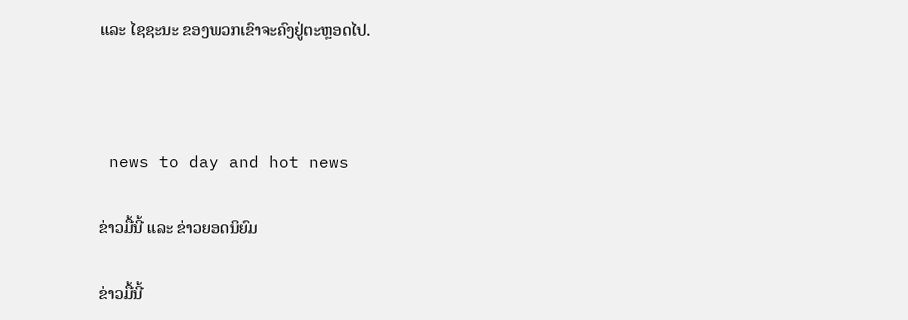ແລະ ໄຊຊະນະ ຂອງພວກເຂົາຈະຄົງຢູ່ຕະຫຼອດໄປ.



 news to day and hot news

ຂ່າວມື້ນີ້ ແລະ ຂ່າວຍອດນິຍົມ

ຂ່າວມື້ນີ້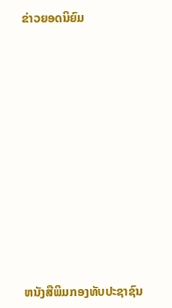ຂ່າວຍອດນິຍົມ













ຫນັງສືພິມກອງທັບປະຊາຊົນ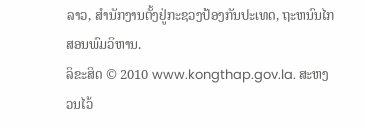ລາວ, ສຳນັກງານຕັ້ງຢູ່ກະຊວງປ້ອງກັນປະເທດ, ຖະຫນົນໄກສອນພົມວິຫານ.
ລິຂະສິດ © 2010 www.kongthap.gov.la. ສະຫງວນໄວ້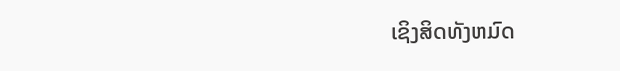ເຊິງສິດທັງຫມົດ